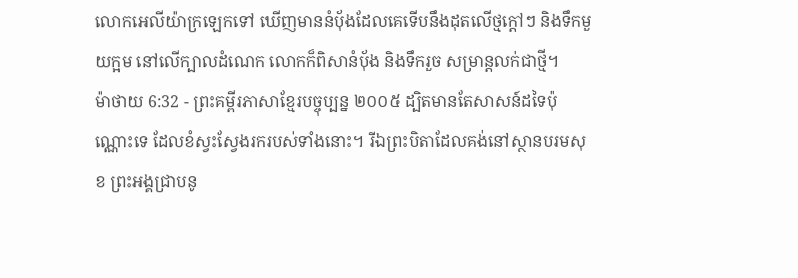លោកអេលីយ៉ាក្រឡេកទៅ ឃើញមាននំបុ័ងដែលគេទើបនឹងដុតលើថ្មក្ដៅៗ និងទឹកមួយក្អម នៅលើក្បាលដំណេក លោកក៏ពិសានំបុ័ង និងទឹករួច សម្រាន្ដលក់ជាថ្មី។
ម៉ាថាយ 6:32 - ព្រះគម្ពីរភាសាខ្មែរបច្ចុប្បន្ន ២០០៥ ដ្បិតមានតែសាសន៍ដទៃប៉ុណ្ណោះទេ ដែលខំស្វះស្វែងរករបស់ទាំងនោះ។ រីឯព្រះបិតាដែលគង់នៅស្ថានបរមសុខ ព្រះអង្គជ្រាបនូ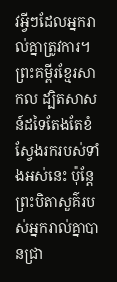វអ្វីៗដែលអ្នករាល់គ្នាត្រូវការ។ ព្រះគម្ពីរខ្មែរសាកល ដ្បិតសាសន៍ដទៃតែងតែខំស្វែងរករបស់ទាំងអស់នេះ ប៉ុន្តែព្រះបិតាសួគ៌របស់អ្នករាល់គ្នាបានជ្រា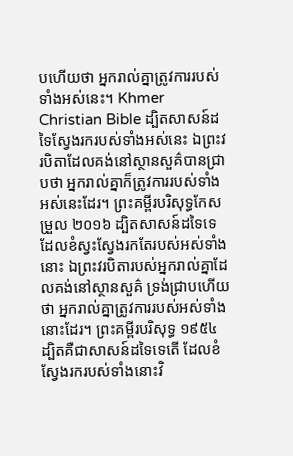បហើយថា អ្នករាល់គ្នាត្រូវការរបស់ទាំងអស់នេះ។ Khmer Christian Bible ដ្បិតសាសន៍ដទៃស្វែងរករបស់ទាំងអស់នេះ ឯព្រះវរបិតាដែលគង់នៅស្ថានសួគ៌បានជ្រាបថា អ្នករាល់គ្នាក៏ត្រូវការរបស់ទាំងអស់នេះដែរ។ ព្រះគម្ពីរបរិសុទ្ធកែសម្រួល ២០១៦ ដ្បិតសាសន៍ដទៃទេ ដែលខំស្វះស្វែងរកតែរបស់អស់ទាំងនោះ ឯព្រះវរបិតារបស់អ្នករាល់គ្នាដែលគង់នៅស្ថានសួគ៌ ទ្រង់ជ្រាបហើយថា អ្នករាល់គ្នាត្រូវការរបស់អស់ទាំងនោះដែរ។ ព្រះគម្ពីរបរិសុទ្ធ ១៩៥៤ ដ្បិតគឺជាសាសន៍ដទៃទេតើ ដែលខំស្វែងរករបស់ទាំងនោះវិ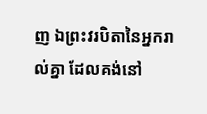ញ ឯព្រះវរបិតានៃអ្នករាល់គ្នា ដែលគង់នៅ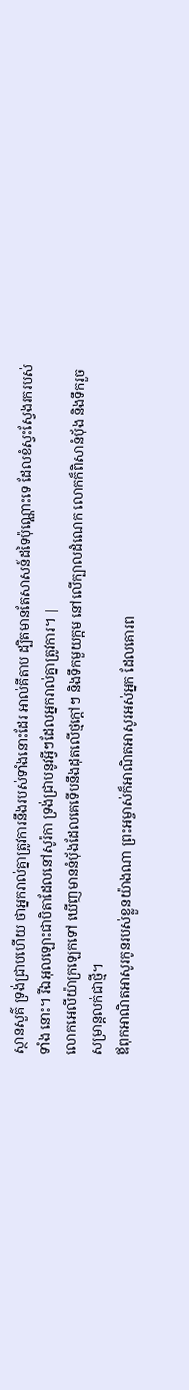ស្ថានសួគ៌ ទ្រង់ជ្រាបហើយ ថាអ្នករាល់គ្នាត្រូវការនឹងរបស់ទាំងនោះដែរ អាល់គីតាប ដ្បិតមានតែសាសន៍ដទៃប៉ុណ្ណោះទេ ដែលខំស្វះស្វែងរករបស់ទាំង នោះ។ រីឯអុលឡោះជាបិតាដែលនៅសូរ៉កា ទ្រង់ជ្រាបនូវអ្វីៗដែលអ្នករាល់គ្នាត្រូវការ។ |
លោកអេលីយ៉ាក្រឡេកទៅ ឃើញមាននំបុ័ងដែលគេទើបនឹងដុតលើថ្មក្ដៅៗ និងទឹកមួយក្អម នៅលើក្បាលដំណេក លោកក៏ពិសានំបុ័ង និងទឹករួច សម្រាន្ដលក់ជាថ្មី។
ឪពុកអាណិតអាសូរកូនរបស់ខ្លួនយ៉ាងណា ព្រះអម្ចាស់ក៏អាណិតអាសូរអស់អ្នក ដែលគោរព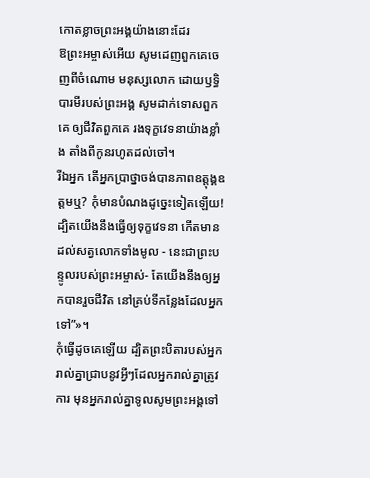កោតខ្លាចព្រះអង្គយ៉ាងនោះដែរ
ឱព្រះអម្ចាស់អើយ សូមដេញពួកគេចេញពីចំណោម មនុស្សលោក ដោយឫទ្ធិបារមីរបស់ព្រះអង្គ សូមដាក់ទោសពួកគេ ឲ្យជីវិតពួកគេ រងទុក្ខវេទនាយ៉ាងខ្លាំង តាំងពីកូនរហូតដល់ចៅ។
រីឯអ្នក តើអ្នកប្រាថ្នាចង់បានភាពឧត្តុង្គឧត្ដមឬ? កុំមានបំណងដូច្នេះទៀតឡើយ! ដ្បិតយើងនឹងធ្វើឲ្យទុក្ខវេទនា កើតមានដល់សត្វលោកទាំងមូល - នេះជាព្រះបន្ទូលរបស់ព្រះអម្ចាស់- តែយើងនឹងឲ្យអ្នកបានរួចជីវិត នៅគ្រប់ទីកន្លែងដែលអ្នកទៅ”»។
កុំធ្វើដូចគេឡើយ ដ្បិតព្រះបិតារបស់អ្នករាល់គ្នាជ្រាបនូវអ្វីៗដែលអ្នករាល់គ្នាត្រូវការ មុនអ្នករាល់គ្នាទូលសូមព្រះអង្គទៅ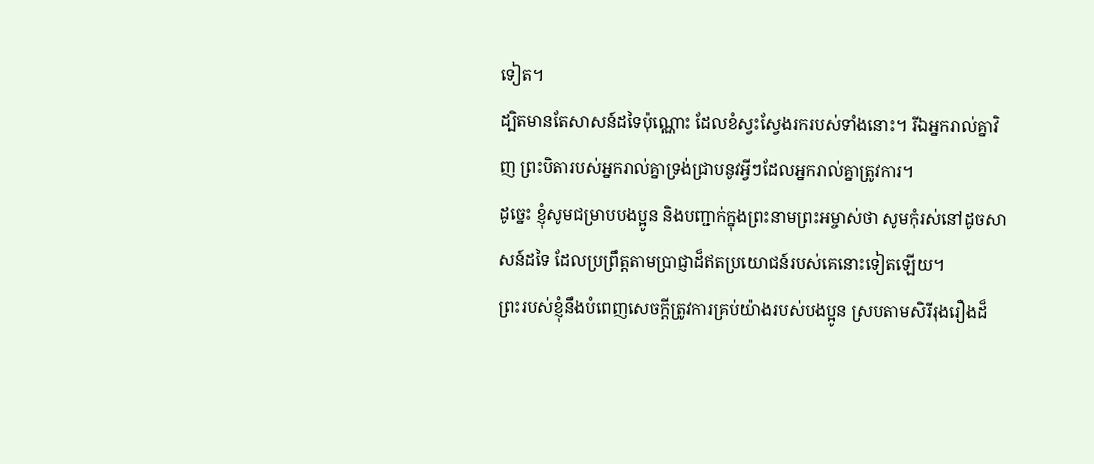ទៀត។
ដ្បិតមានតែសាសន៍ដទៃប៉ុណ្ណោះ ដែលខំស្វះស្វែងរករបស់ទាំងនោះ។ រីឯអ្នករាល់គ្នាវិញ ព្រះបិតារបស់អ្នករាល់គ្នាទ្រង់ជ្រាបនូវអ្វីៗដែលអ្នករាល់គ្នាត្រូវការ។
ដូច្នេះ ខ្ញុំសូមជម្រាបបងប្អូន និងបញ្ជាក់ក្នុងព្រះនាមព្រះអម្ចាស់ថា សូមកុំរស់នៅដូចសាសន៍ដទៃ ដែលប្រព្រឹត្តតាមប្រាជ្ញាដ៏ឥតប្រយោជន៍របស់គេនោះទៀតឡើយ។
ព្រះរបស់ខ្ញុំនឹងបំពេញសេចក្ដីត្រូវការគ្រប់យ៉ាងរបស់បងប្អូន ស្របតាមសិរីរុងរឿងដ៏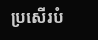ប្រសើរបំ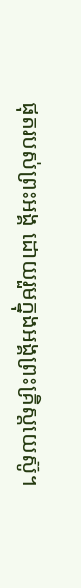ផុតរបស់ព្រះអង្គ ដោយរួមក្នុងអង្គព្រះគ្រិស្តយេស៊ូ។